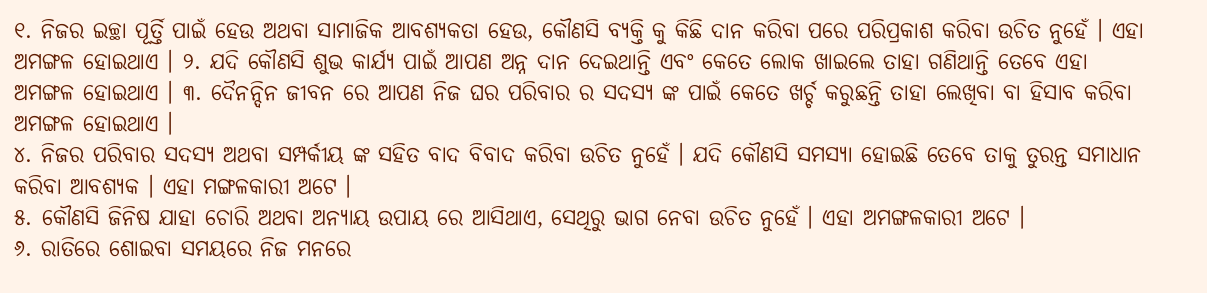୧. ନିଜର ଇଚ୍ଛା ପୂର୍ତ୍ତି ପାଇଁ ହେଉ ଅଥବା ସାମାଜିକ ଆବଶ୍ୟକତା ହେଉ, କୌଣସି ବ୍ୟକ୍ତି କୁ କିଛି ଦାନ କରିବା ପରେ ପରିପ୍ରକାଶ କରିବା ଉଚିତ ନୁହେଁ । ଏହା ଅମଙ୍ଗଳ ହୋଇଥାଏ । ୨. ଯଦି କୌଣସି ଶୁଭ କାର୍ଯ୍ୟ ପାଇଁ ଆପଣ ଅନ୍ନ ଦାନ ଦେଇଥାନ୍ତି ଏବଂ କେତେ ଲୋକ ଖାଇଲେ ତାହା ଗଣିଥାନ୍ତି ତେବେ ଏହା ଅମଙ୍ଗଳ ହୋଇଥାଏ । ୩. ଦୈନନ୍ଦିନ ଜୀବନ ରେ ଆପଣ ନିଜ ଘର ପରିବାର ର ସଦସ୍ୟ ଙ୍କ ପାଇଁ କେତେ ଖର୍ଚ୍ଚ କରୁଛନ୍ତି ତାହା ଲେଖିବା ବା ହିସାବ କରିବା ଅମଙ୍ଗଳ ହୋଇଥାଏ ।
୪. ନିଜର ପରିବାର ସଦସ୍ୟ ଅଥବା ସମ୍ପର୍କୀୟ ଙ୍କ ସହିତ ବାଦ ବିବାଦ କରିବା ଉଚିତ ନୁହେଁ । ଯଦି କୌଣସି ସମସ୍ୟା ହୋଇଛି ତେବେ ତାକୁ ତୁରନ୍ତ ସମାଧାନ କରିବା ଆବଶ୍ୟକ । ଏହା ମଙ୍ଗଳକାରୀ ଅଟେ ।
୫. କୌଣସି ଜିନିଷ ଯାହା ଚୋରି ଅଥବା ଅନ୍ୟାୟ ଉପାୟ ରେ ଆସିଥାଏ, ସେଥିରୁ ଭାଗ ନେବା ଉଚିତ ନୁହେଁ । ଏହା ଅମଙ୍ଗଳକାରୀ ଅଟେ ।
୬. ରାତିରେ ଶୋଇବା ସମୟରେ ନିଜ ମନରେ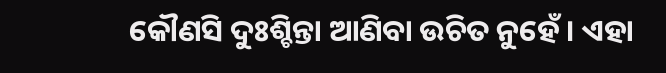କୌଣସି ଦୁଃଶ୍ଚିନ୍ତା ଆଣିବା ଉଚିତ ନୁହେଁ । ଏହା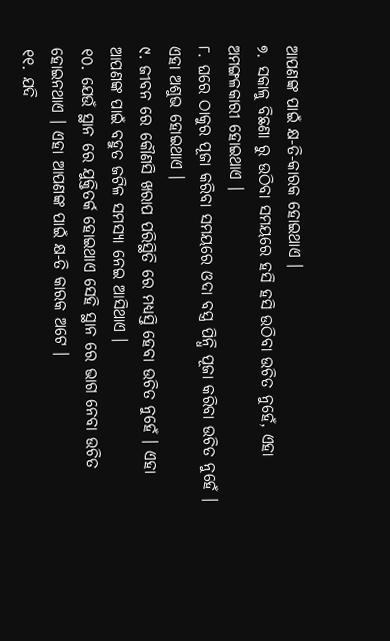ଆପଣଙ୍କ ପାଇଁ କ୍ଷ-ତି-କାରକ ହୋଇଥାଏ ।
୭. ସକାଳୁ ବିଛଣା ରୁ ଉଠିବା ସମୟରେ ହସି ହସି ଉଠିବା ଉଚିତ ନୁହେଁ, ଏହା ଅମଙ୍ଗଳକାରୀ ହୋଇଥାଏ ।
୮. ଘରେ ଠାକୁର ପୂଜା କରିବା ସମୟରେ ଓଦା ବସ୍ତ୍ର ପିନ୍ଧି ପୂଜା କରିବା ଉଚିତ ନୁହେଁ । ଏହା ଅଶୁଭ ହୋଇଥାଏ ।
୯. ଜୀବନ ରେ କୌଣସି ଖରାପ ପରିସ୍ଥିତି ରେ ମଧ୍ୟସ୍ତି ହେବା ଉଚିତ ନୁହେଁ । ଏହା ଆପଣଙ୍କ ପାଇଁ ବହୁତ ଜଟିଳ ସମସ୍ୟା ନେଇ ଆସିଥାଏ ।
୧୦. ଯେଉଁ ସ୍ଥାନ ରେ ଯୁକ୍ତିତର୍କ ହୋଇଥାଏ ସେହି ସ୍ଥାନ ରେ ଭାଗ ନେବା ଉଚିତ ହୋଇନଥାଏ । ଏହା ଆପଣଙ୍କ ପାଇଁ କ୍ଷ-ତି କାରକ ଅଟେ ।
୧୧. ଯଦି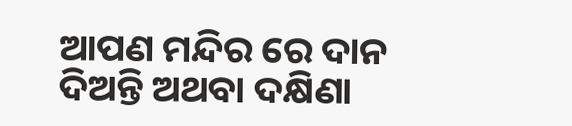ଆପଣ ମନ୍ଦିର ରେ ଦାନ ଦିଅନ୍ତି ଅଥବା ଦକ୍ଷିଣା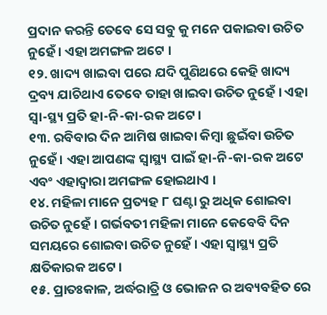ପ୍ରଦାନ କରନ୍ତି ତେବେ ସେ ସବୁ କୁ ମନେ ପକାଇବା ଉଚିତ ନୁହେଁ । ଏହା ଅମଙ୍ଗଳ ଅଟେ ।
୧୨. ଖାଦ୍ୟ ଖାଇବା ପରେ ଯଦି ପୁଣିଥରେ କେହି ଖାଦ୍ୟ ଦ୍ରବ୍ୟ ଯାଚିଥାଏ ତେବେ ତାହା ଖାଇବା ଉଚିତ ନୁହେଁ । ଏହା ସ୍ୱା-ସ୍ଥ୍ୟ ପ୍ରତି ହା-ନି-କା-ରକ ଅଟେ ।
୧୩. ରବିବାର ଦିନ ଆମିଷ ଖାଇବା କିମ୍ବା ଛୁଇଁବା ଉଚିତ ନୁହେଁ । ଏହା ଆପଣଙ୍କ ସ୍ୱାସ୍ଥ୍ୟ ପାଇଁ ହା-ନି-କା-ରକ ଅଟେ ଏବଂ ଏହାଦ୍ବାରା ଅମଙ୍ଗଳ ହୋଇଥାଏ ।
୧୪. ମହିଳା ମାନେ ପ୍ରତ୍ୟହ ୮ ଘଣ୍ଟା ରୁ ଅଧିକ ଶୋଇବା ଉଚିତ ନୁହେଁ । ଗର୍ଭବତୀ ମହିଳା ମାନେ କେବେବି ଦିନ ସମୟରେ ଶୋଇବା ଉଚିତ ନୁହେଁ । ଏହା ସ୍ୱାସ୍ଥ୍ୟ ପ୍ରତି କ୍ଷତିକାରକ ଅଟେ ।
୧୫. ପ୍ରାତଃକାଳ, ଅର୍ଦ୍ଧରାତ୍ରି ଓ ଭୋଜନ ର ଅବ୍ୟବହିତ ରେ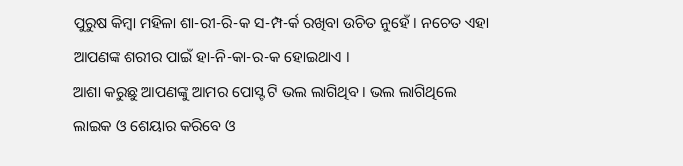ପୁରୁଷ କିମ୍ବା ମହିଳା ଶା-ରୀ-ରି-କ ସ-ମ୍ପ-ର୍କ ରଖିବା ଉଚିତ ନୁହେଁ । ନଚେତ ଏହା ଆପଣଙ୍କ ଶରୀର ପାଇଁ ହା-ନି-କା-ର-କ ହୋଇଥାଏ ।
ଆଶା କରୁଛୁ ଆପଣଙ୍କୁ ଆମର ପୋସ୍ଟ ଟି ଭଲ ଲାଗିଥିବ । ଭଲ ଲାଗିଥିଲେ ଲାଇକ ଓ ଶେୟାର କରିବେ ଓ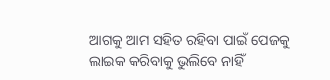ଆଗକୁ ଆମ ସହିତ ରହିବା ପାଇଁ ପେଜକୁ ଲାଇକ କରିବାକୁ ଭୁଲିବେ ନାହିଁ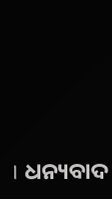। ଧନ୍ୟବାଦ